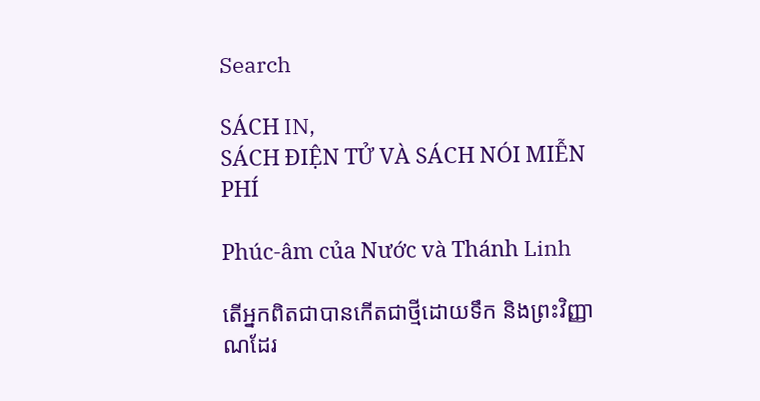Search

SÁCH IN,
SÁCH ĐIỆN TỬ VÀ SÁCH NÓI MIỄN PHÍ

Phúc-âm của Nước và Thánh Linh

តើអ្នកពិតជាបានកើតជាថ្មីដោយទឹក និងព្រះវិញ្ញាណដែរ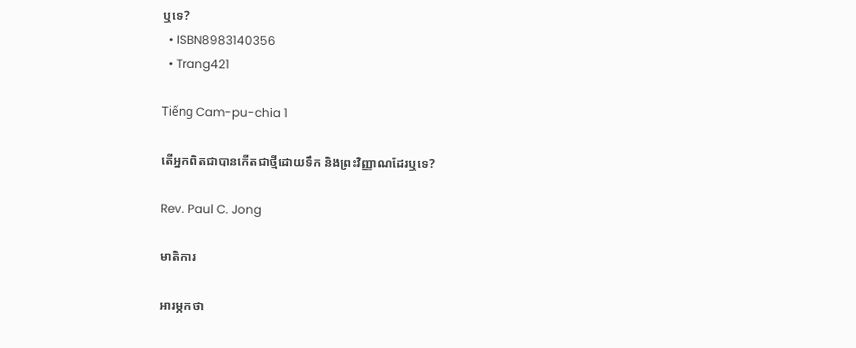ឬទេ?
  • ISBN8983140356
  • Trang421

Tiếng Cam-pu-chia 1

តើអ្នកពិតជាបានកើតជាថ្មីដោយទឹក និងព្រះវិញ្ញាណដែរឬទេ?

Rev. Paul C. Jong

មាតិការ

អារម្ភកថា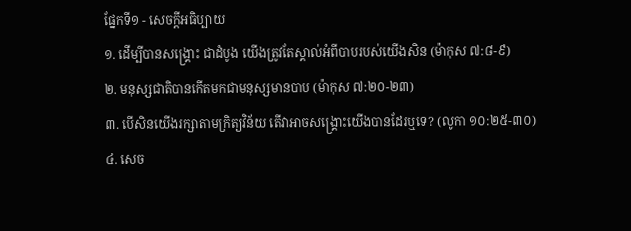ផ្នែកទី១ - សេចក្តីអធិប្បាយ
១. ដើម្បីបានសង្រ្គោះ ជាដំបូង យើងត្រូវតែស្គាល់អំពីបាបរបស់យើងសិន (ម៉ាកុស ៧:៨-៩)
២. មនុស្សជាតិបានកើតមកជាមនុស្សមានបាប (ម៉ាកុស ៧:២០-២៣)
៣. បើសិនយើងរក្សាតាមក្រិត្យវិន័យ តើវាអាចសង្រ្គោះយើងបានដែរឬទេ? (លូកា ១០:២៥-៣០)
៤. សេច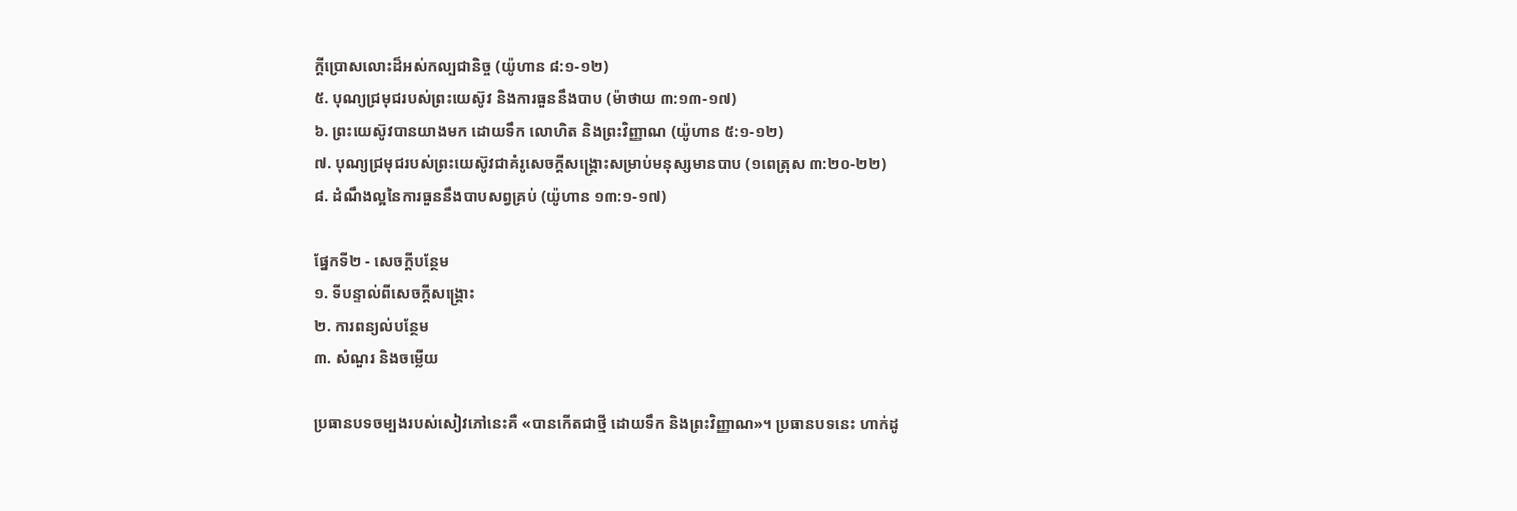ក្តីប្រោសលោះដ៏អស់កល្បជានិច្ច (យ៉ូហាន ៨:១-១២)
៥. បុណ្យជ្រមុជរបស់ព្រះយេស៊ូវ និងការធួននឹងបាប (ម៉ាថាយ ៣:១៣-១៧)
៦. ព្រះយេស៊ូវបានយាងមក ដោយទឹក លោហិត និងព្រះវិញ្ញាណ (យ៉ូហាន ៥:១-១២)
៧. បុណ្យជ្រមុជរបស់ព្រះយេស៊ូវជាគំរូសេចក្តីសង្រ្គោះសម្រាប់មនុស្សមានបាប (១ពេត្រុស ៣:២០-២២)
៨. ដំណឹងល្អនៃការធួននឹងបាបសព្វគ្រប់ (យ៉ូហាន ១៣:១-១៧)

ផ្នែកទី២ - សេចក្តីបន្ថែម
១. ទីបន្ទាល់ពីសេចក្តីសង្រ្គោះ
២. ការពន្យល់បន្ថែម
៣. សំណួរ និងចម្លើយ

ប្រធានបទចម្បងរបស់សៀវភៅនេះគឺ «បានកើតជាថ្មី ដោយទឹក និងព្រះវិញ្ញាណ»។ ប្រធានបទនេះ ហាក់ដូ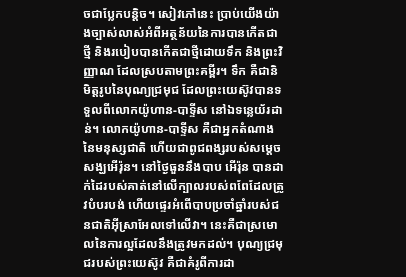ចជាប្លែកបន្តិច។ សៀវភៅនេះ ប្រាប់យើងយ៉ាងច្បាស់លាស់អំពីអត្ថន័យនៃការបានកើតជាថ្មី និងរបៀបបានកើតជាថ្មីដោយទឹក និងព្រះវិញ្ញាណ ដែលស្របតាមព្រះគម្ពីរ។ ទឹក គឺជានិមិត្តរូបនៃបុណ្យជ្រមុជ ដែលព្រះយេស៊ូវបានទទួលពីលោកយ៉ូហាន-បាទ្ទីស នៅឯទន្លេយ័រដាន់។ លោកយ៉ូហាន-បាទ្ទីស គឺជាអ្នកតំណាងនៃមនុស្សជាតិ ហើយជាពូជពង្សរបស់សម្តេចសង្ឃអើរ៉ុន។ នៅថ្ងៃធួននឹងបាប អើរ៉ុន បានដាក់ដៃរបស់គាត់នៅលើក្បាលរបស់ពពែដែលត្រូវបំបរបង់ ហើយផ្ទេរអំពើបាបប្រចាំឆ្នាំរបស់ជនជាតិអ៊ីស្រាអែលទៅលើវា។ នេះគឺជាស្រមោលនៃការល្អដែលនឹងត្រូវមកដល់។ បុណ្យជ្រមុជរបស់ព្រះយេស៊ូវ គឺជាគំរូពីការដា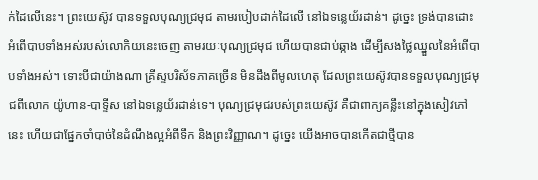ក់ដៃលើនេះ។ ព្រះយេស៊ូវ បានទទួលបុណ្យជ្រមុជ តាមរបៀបដាក់ដៃលើ នៅឯទន្លេយ័រដាន់។ ដូច្នេះ ទ្រង់បានដោះអំពើបាបទាំងអស់របស់លោកិយនេះចេញ តាមរយៈបុណ្យជ្រមុជ ហើយបានជាប់ឆ្កាង ដើម្បីសងថ្លៃឈ្នួលនៃអំពើបាបទាំងអស់។ ទោះបីជាយ៉ាងណា គ្រីស្ទបរិស័ទភាគច្រើន មិនដឹងពីមូលហេតុ ដែលព្រះយេស៊ូវបានទទួលបុណ្យជ្រមុជពីលោក យ៉ូហាន-បាទ្ទីស នៅឯទន្លេយ័រដាន់ទេ។ បុណ្យជ្រមុជរបស់ព្រះយេស៊ូវ គឺជាពាក្យគន្លឹះនៅក្នុងសៀវភៅនេះ ហើយជាផ្នែកចាំបាច់នៃដំណឹងល្អអំពីទឹក និងព្រះវិញ្ញាណ។ ដូច្នេះ យើងអាចបានកើតជាថ្មីបាន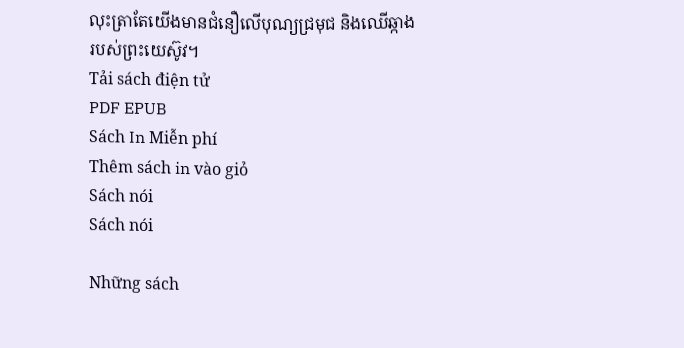លុះត្រាតែយើងមានជំនឿលើបុណ្យជ្រមុជ និងឈើឆ្កាងរបស់ព្រះយេស៊ូវ។
Tải sách điện tử
PDF EPUB
Sách In Miễn phí
Thêm sách in vào giỏ
Sách nói
Sách nói

Những sách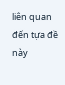liên quan đến tựa đề này